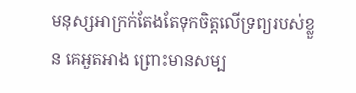មនុស្សអាក្រក់តែងតែទុកចិត្តលើទ្រព្យរបស់ខ្លួន គេអួតអាង ព្រោះមានសម្ប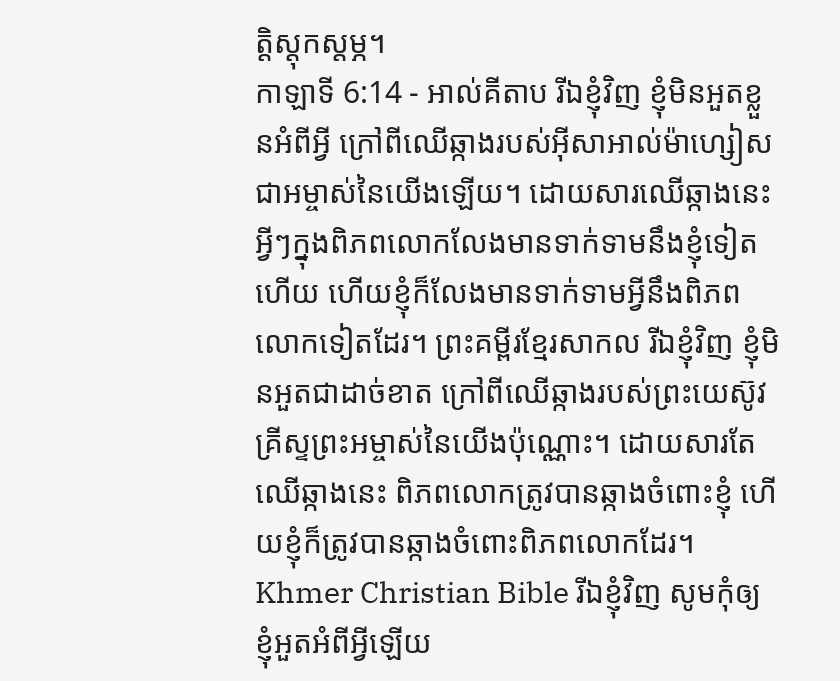ត្តិស្ដុកស្ដម្ភ។
កាឡាទី 6:14 - អាល់គីតាប រីឯខ្ញុំវិញ ខ្ញុំមិនអួតខ្លួនអំពីអ្វី ក្រៅពីឈើឆ្កាងរបស់អ៊ីសាអាល់ម៉ាហ្សៀសជាអម្ចាស់នៃយើងឡើយ។ ដោយសារឈើឆ្កាងនេះអ្វីៗក្នុងពិភពលោកលែងមានទាក់ទាមនឹងខ្ញុំទៀតហើយ ហើយខ្ញុំក៏លែងមានទាក់ទាមអ្វីនឹងពិភពលោកទៀតដែរ។ ព្រះគម្ពីរខ្មែរសាកល រីឯខ្ញុំវិញ ខ្ញុំមិនអួតជាដាច់ខាត ក្រៅពីឈើឆ្កាងរបស់ព្រះយេស៊ូវគ្រីស្ទព្រះអម្ចាស់នៃយើងប៉ុណ្ណោះ។ ដោយសារតែឈើឆ្កាងនេះ ពិភពលោកត្រូវបានឆ្កាងចំពោះខ្ញុំ ហើយខ្ញុំក៏ត្រូវបានឆ្កាងចំពោះពិភពលោកដែរ។ Khmer Christian Bible រីឯខ្ញុំវិញ សូមកុំឲ្យខ្ញុំអួតអំពីអ្វីឡើយ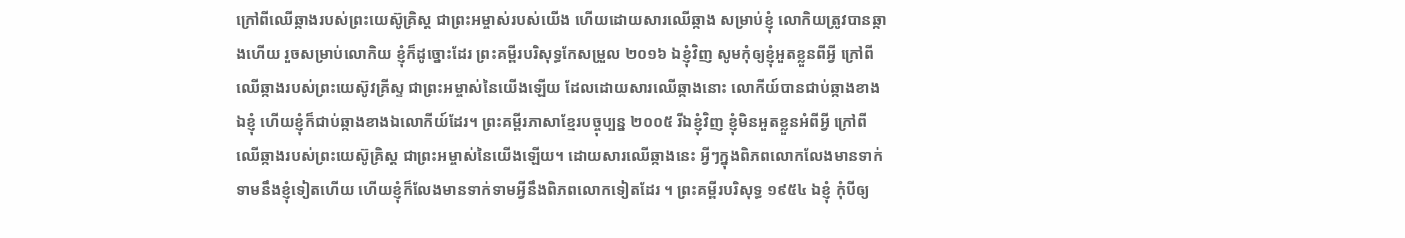ក្រៅពីឈើឆ្កាងរបស់ព្រះយេស៊ូគ្រិស្ដ ជាព្រះអម្ចាស់របស់យើង ហើយដោយសារឈើឆ្កាង សម្រាប់ខ្ញុំ លោកិយត្រូវបានឆ្កាងហើយ រួចសម្រាប់លោកិយ ខ្ញុំក៏ដូច្នោះដែរ ព្រះគម្ពីរបរិសុទ្ធកែសម្រួល ២០១៦ ឯខ្ញុំវិញ សូមកុំឲ្យខ្ញុំអួតខ្លួនពីអ្វី ក្រៅពីឈើឆ្កាងរបស់ព្រះយេស៊ូវគ្រីស្ទ ជាព្រះអម្ចាស់នៃយើងឡើយ ដែលដោយសារឈើឆ្កាងនោះ លោកីយ៍បានជាប់ឆ្កាងខាងឯខ្ញុំ ហើយខ្ញុំក៏ជាប់ឆ្កាងខាងឯលោកីយ៍ដែរ។ ព្រះគម្ពីរភាសាខ្មែរបច្ចុប្បន្ន ២០០៥ រីឯខ្ញុំវិញ ខ្ញុំមិនអួតខ្លួនអំពីអ្វី ក្រៅពីឈើឆ្កាងរបស់ព្រះយេស៊ូគ្រិស្ត ជាព្រះអម្ចាស់នៃយើងឡើយ។ ដោយសារឈើឆ្កាងនេះ អ្វីៗក្នុងពិភពលោកលែងមានទាក់ទាមនឹងខ្ញុំទៀតហើយ ហើយខ្ញុំក៏លែងមានទាក់ទាមអ្វីនឹងពិភពលោកទៀតដែរ ។ ព្រះគម្ពីរបរិសុទ្ធ ១៩៥៤ ឯខ្ញុំ កុំបីឲ្យ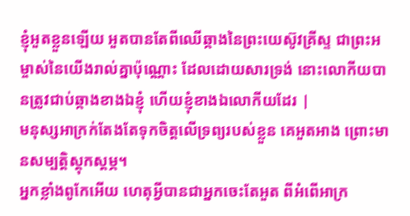ខ្ញុំអួតខ្លួនឡើយ អួតបានតែពីឈើឆ្កាងនៃព្រះយេស៊ូវគ្រីស្ទ ជាព្រះអម្ចាស់នៃយើងរាល់គ្នាប៉ុណ្ណោះ ដែលដោយសារទ្រង់ នោះលោកីយបានត្រូវជាប់ឆ្កាងខាងឯខ្ញុំ ហើយខ្ញុំខាងឯលោកីយដែរ |
មនុស្សអាក្រក់តែងតែទុកចិត្តលើទ្រព្យរបស់ខ្លួន គេអួតអាង ព្រោះមានសម្បត្តិស្ដុកស្ដម្ភ។
អ្នកខ្លាំងពូកែអើយ ហេតុអ្វីបានជាអ្នកចេះតែអួត ពីអំពើអាក្រ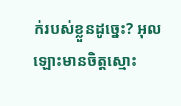ក់របស់ខ្លួនដូច្នេះ? អុលឡោះមានចិត្តស្មោះ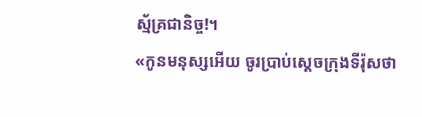ស្ម័គ្រជានិច្ច!។
«កូនមនុស្សអើយ ចូរប្រាប់ស្ដេចក្រុងទីរ៉ុសថា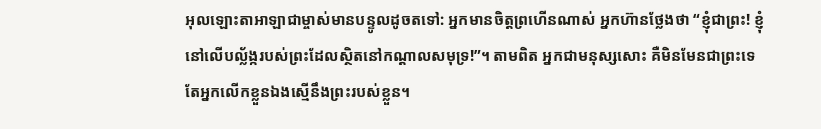អុលឡោះតាអាឡាជាម្ចាស់មានបន្ទូលដូចតទៅ: អ្នកមានចិត្តព្រហើនណាស់ អ្នកហ៊ានថ្លែងថា “ខ្ញុំជាព្រះ! ខ្ញុំនៅលើបល្ល័ង្ករបស់ព្រះដែលស្ថិតនៅកណ្ដាលសមុទ្រ!”។ តាមពិត អ្នកជាមនុស្សសោះ គឺមិនមែនជាព្រះទេ តែអ្នកលើកខ្លួនឯងស្មើនឹងព្រះរបស់ខ្លួន។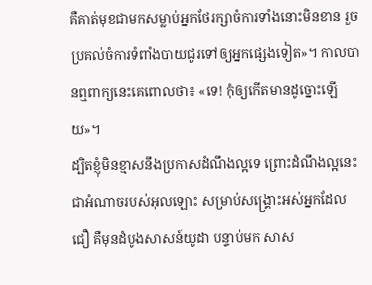គឺគាត់មុខជាមកសម្លាប់អ្នកថែរក្សាចំការទាំងនោះមិនខាន រួចប្រគល់ចំការទំពាំងបាយជូរទៅឲ្យអ្នកផ្សេងទៀត»។ កាលបានឮពាក្យនេះគេពោលថា៖ «ទេ! កុំឲ្យកើតមានដូច្នោះឡើយ»។
ដ្បិតខ្ញុំមិនខ្មាសនឹងប្រកាសដំណឹងល្អទេ ព្រោះដំណឹងល្អនេះជាអំណាចរបស់អុលឡោះ សម្រាប់សង្គ្រោះអស់អ្នកដែលជឿ គឺមុនដំបូងសាសន៍យូដា បន្ទាប់មក សាស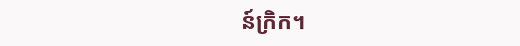ន៍ក្រិក។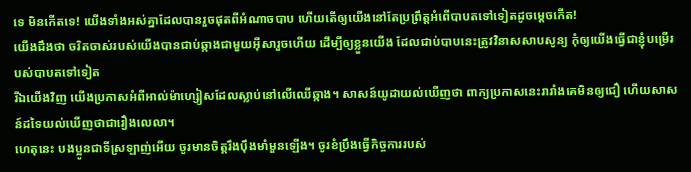ទេ មិនកើតទេ! យើងទាំងអស់គ្នាដែលបានរួចផុតពីអំណាចបាប ហើយតើឲ្យយើងនៅតែប្រព្រឹត្ដអំពើបាបតទៅទៀតដូចម្ដេចកើត!
យើងដឹងថា ចរិតចាស់របស់យើងបានជាប់ឆ្កាងជាមួយអ៊ីសារួចហើយ ដើម្បីឲ្យខ្លួនយើង ដែលជាប់បាបនេះត្រូវវិនាសសាបសូន្យ កុំឲ្យយើងធ្វើជាខ្ញុំបម្រើរបស់បាបតទៅទៀត
រីឯយើងវិញ យើងប្រកាសអំពីអាល់ម៉ាហ្សៀសដែលស្លាប់នៅលើឈើឆ្កាង។ សាសន៍យូដាយល់ឃើញថា ពាក្យប្រកាសនេះរារាំងគេមិនឲ្យជឿ ហើយសាសន៍ដទៃយល់ឃើញថាជារឿងលេលា។
ហេតុនេះ បងប្អូនជាទីស្រឡាញ់អើយ ចូរមានចិត្ដរឹងប៉ឹងមាំមួនឡើង។ ចូរខំប្រឹងធ្វើកិច្ចការរបស់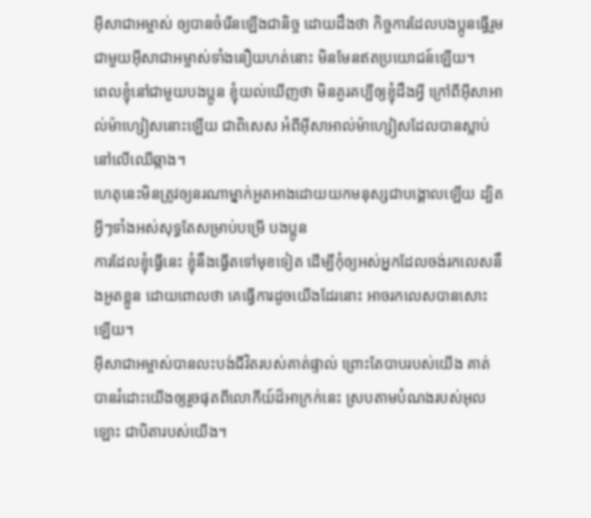អ៊ីសាជាអម្ចាស់ ឲ្យបានចំរើនឡើងជានិច្ច ដោយដឹងថា កិច្ចការដែលបងប្អូនធ្វើរួមជាមួយអ៊ីសាជាអម្ចាស់ទាំងនឿយហត់នោះ មិនមែនឥតប្រយោជន៍ឡើយ។
ពេលខ្ញុំនៅជាមួយបងប្អូន ខ្ញុំយល់ឃើញថា មិនគួរគប្បីឲ្យខ្ញុំដឹងអ្វី ក្រៅពីអ៊ីសាអាល់ម៉ាហ្សៀសនោះឡើយ ជាពិសេស អំពីអ៊ីសាអាល់ម៉ាហ្សៀសដែលបានស្លាប់នៅលើឈើឆ្កាង។
ហេតុនេះមិនត្រូវឲ្យនរណាម្នាក់អួតអាងដោយយកមនុស្សជាបង្គោលឡើយ ដ្បិតអ្វីៗទាំងអស់សុទ្ធតែសម្រាប់បម្រើ បងប្អូន
ការដែលខ្ញុំធ្វើនេះ ខ្ញុំនឹងធ្វើតទៅមុខទៀត ដើម្បីកុំឲ្យអស់អ្នកដែលចង់រកលេសនឹងអួតខ្លួន ដោយពោលថា គេធ្វើការដូចយើងដែរនោះ អាចរកលេសបានសោះឡើយ។
អ៊ីសាជាអម្ចាស់បានលះបង់ជីវិតរបស់គាត់ផ្ទាល់ ព្រោះតែបាបរបស់យើង គាត់បានរំដោះយើងឲ្យរួចផុតពីលោកីយ៍ដ៏អាក្រក់នេះ ស្របតាមបំណងរបស់អុលឡោះ ជាបិតារបស់យើង។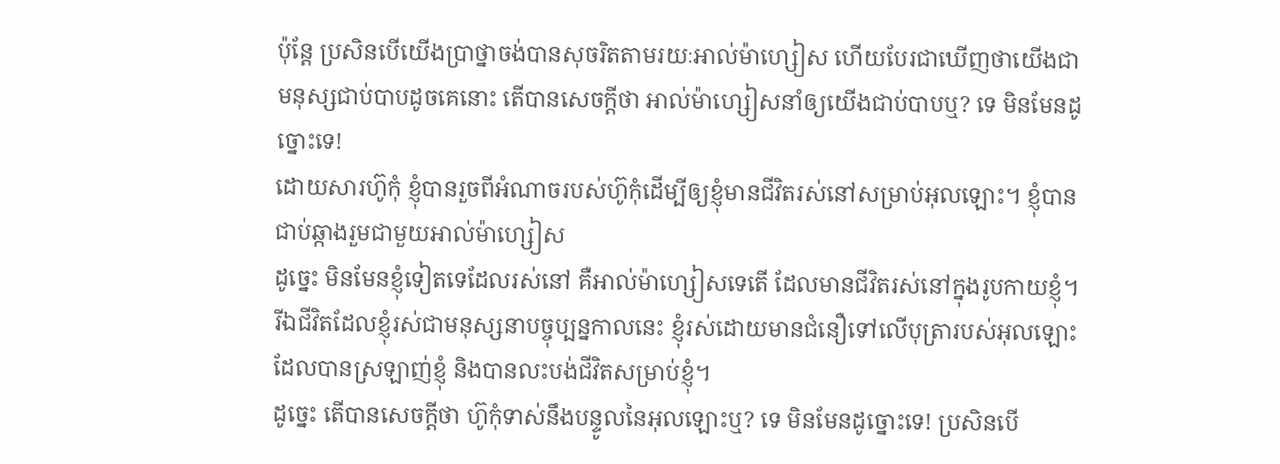ប៉ុន្ដែ ប្រសិនបើយើងប្រាថ្នាចង់បានសុចរិតតាមរយៈអាល់ម៉ាហ្សៀស ហើយបែរជាឃើញថាយើងជាមនុស្សជាប់បាបដូចគេនោះ តើបានសេចក្ដីថា អាល់ម៉ាហ្សៀសនាំឲ្យយើងជាប់បាបឬ? ទេ មិនមែនដូច្នោះទេ!
ដោយសារហ៊ូកុំ ខ្ញុំបានរួចពីអំណាចរបស់ហ៊ូកុំដើម្បីឲ្យខ្ញុំមានជីវិតរស់នៅសម្រាប់អុលឡោះ។ ខ្ញុំបានជាប់ឆ្កាងរួមជាមួយអាល់ម៉ាហ្សៀស
ដូច្នេះ មិនមែនខ្ញុំទៀតទេដែលរស់នៅ គឺអាល់ម៉ាហ្សៀសទេតើ ដែលមានជីវិតរស់នៅក្នុងរូបកាយខ្ញុំ។ រីឯជីវិតដែលខ្ញុំរស់ជាមនុស្សនាបច្ចុប្បន្នកាលនេះ ខ្ញុំរស់ដោយមានជំនឿទៅលើបុត្រារបស់អុលឡោះ ដែលបានស្រឡាញ់ខ្ញុំ និងបានលះបង់ជីវិតសម្រាប់ខ្ញុំ។
ដូច្នេះ តើបានសេចក្ដីថា ហ៊ូកុំទាស់នឹងបន្ទូលនៃអុលឡោះឬ? ទេ មិនមែនដូច្នោះទេ! ប្រសិនបើ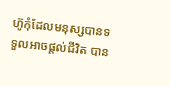ហ៊ូកុំដែលមនុស្សបានទទួលអាចផ្ដល់ជីវិត បាន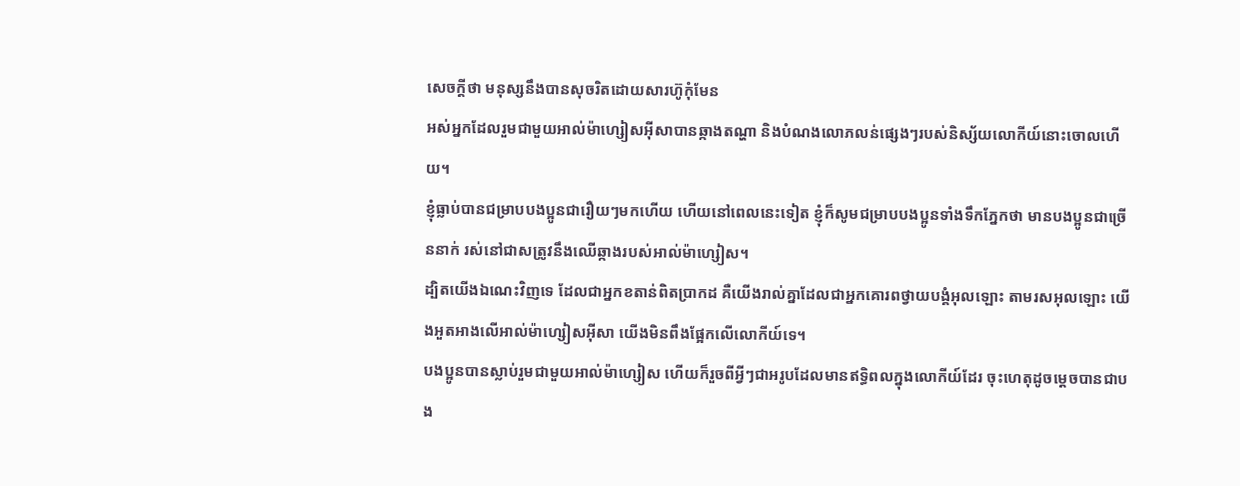សេចក្ដីថា មនុស្សនឹងបានសុចរិតដោយសារហ៊ូកុំមែន
អស់អ្នកដែលរួមជាមួយអាល់ម៉ាហ្សៀសអ៊ីសាបានឆ្កាងតណ្ហា និងបំណងលោភលន់ផ្សេងៗរបស់និស្ស័យលោកីយ៍នោះចោលហើយ។
ខ្ញុំធ្លាប់បានជម្រាបបងប្អូនជារឿយៗមកហើយ ហើយនៅពេលនេះទៀត ខ្ញុំក៏សូមជម្រាបបងប្អូនទាំងទឹកភ្នែកថា មានបងប្អូនជាច្រើននាក់ រស់នៅជាសត្រូវនឹងឈើឆ្កាងរបស់អាល់ម៉ាហ្សៀស។
ដ្បិតយើងឯណេះវិញទេ ដែលជាអ្នកខតាន់ពិតប្រាកដ គឺយើងរាល់គ្នាដែលជាអ្នកគោរពថ្វាយបង្គំអុលឡោះ តាមរសអុលឡោះ យើងអួតអាងលើអាល់ម៉ាហ្សៀសអ៊ីសា យើងមិនពឹងផ្អែកលើលោកីយ៍ទេ។
បងប្អូនបានស្លាប់រួមជាមួយអាល់ម៉ាហ្សៀស ហើយក៏រួចពីអ្វីៗជាអរូបដែលមានឥទ្ធិពលក្នុងលោកីយ៍ដែរ ចុះហេតុដូចម្ដេចបានជាបង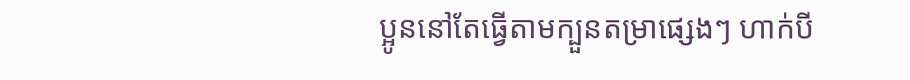ប្អូននៅតែធ្វើតាមក្បួនតម្រាផ្សេងៗ ហាក់បី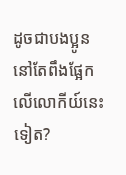ដូចជាបងប្អូននៅតែពឹងផ្អែកលើលោកីយ៍នេះទៀត?